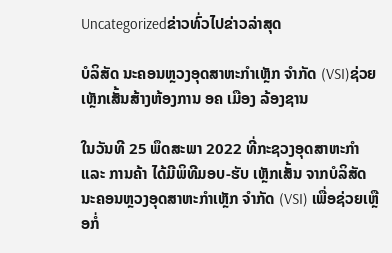Uncategorizedຂ່າວທົ່ວໄປຂ່າວລ່າສຸດ

ບໍລິສັດ ນະຄອນຫຼວງອຸດສາຫະກໍາເຫຼັກ ຈໍາກັດ (VSI)ຊ່ວຍເຫຼັກເສັ້ນສ້າງຫ້ອງການ ອຄ ເມືອງ ລ້ອງຊານ

ໃນວັນທີ 25 ພຶດສະພາ 2022 ທີ່ກະຊວງອຸດສາຫະກຳ ແລະ ການຄ້າ ໄດ້ມີພິທີມອບ-ຮັບ ເຫຼັກເສັ້ນ ຈາກບໍລິສັດ ນະຄອນຫຼວງອຸດສາຫະກໍາເຫຼັກ ຈໍາກັດ (VSI) ເພື່ອຊ່ວຍເຫຼືອກໍ່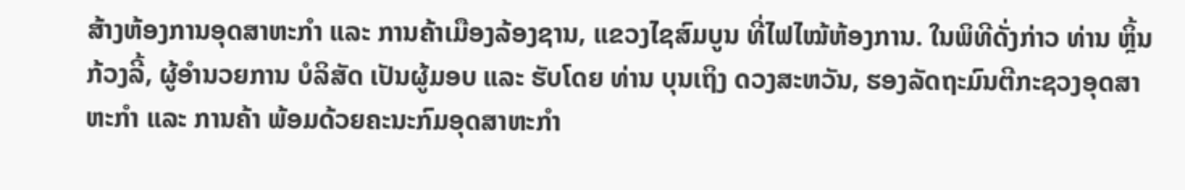ສ້າງຫ້ອງການອຸດສາຫະກໍາ ແລະ ການຄ້າເມືອງລ້ອງຊານ, ແຂວງໄຊສົມບູນ ທີ່ໄຟໄໝ້ຫ້ອງການ. ໃນພິທີດັ່ງກ່າວ ທ່ານ ຫຼິ້ນ ກ້ວງລີ້, ຜູ້ອໍານວຍການ ບໍລິສັດ ເປັນຜູ້ມອບ ແລະ ຮັບໂດຍ ທ່ານ ບຸນເຖິງ ດວງສະຫວັນ, ຮອງລັດຖະມົນຕີກະຊວງອຸດສາຫະກຳ ແລະ ການຄ້າ ພ້ອມດ້ວຍຄະນະກົມອຸດສາຫະກໍາ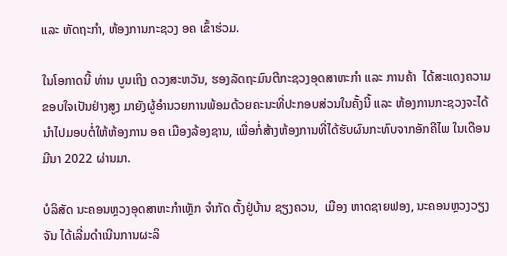ແລະ ຫັດຖະກໍາ, ຫ້ອງການກະຊວງ ອຄ ເຂົ້າຮ່ວມ.

ໃນໂອກາດນີ້ ທ່ານ ບູນເຖິງ ດວງສະຫວັນ, ຮອງລັດຖະມົນຕີກະຊວງອຸດສາຫະກຳ ແລະ ການຄ້າ  ໄດ້ສະແດງຄວາມຂອບໃຈເປັນຢ່າງສູງ ມາຍັງຜູ້ອໍານວຍການພ້ອມດ້ວຍຄະນະທີ່ປະກອບສ່ວນໃນຄັ້ງນີ້ ແລະ ຫ້ອງການກະຊວງຈະໄດ້ນຳໄປມອບຕໍ່ໃຫ້ຫ້ອງການ ອຄ ເມືອງລ້ອງຊານ, ເພື່ອກໍ່ສ້າງຫ້ອງການທີ່ໄດ້ຮັບຜົນກະທົບຈາກອັກຄີໄພ ໃນເດືອນມີນາ 2022 ຜ່ານມາ.

ບໍລິສັດ ນະຄອນຫຼວງອຸດສາຫະກໍາເຫຼັກ ຈໍາກັດ ຕັ້ງຢູ່ບ້ານ ຊຽງຄວນ,  ເມືອງ ຫາດຊາຍຟອງ, ນະຄອນຫຼວງວຽງຈັນ ໄດ້ເລີ່ມດຳເນີນການຜະລິ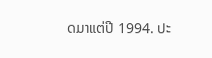ດມາແຕ່ປີ 1994. ປະ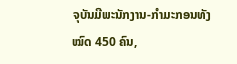ຈຸບັນມີພະນັກງານ-ກຳມະກອນທັງໝົດ 450 ຄົນ,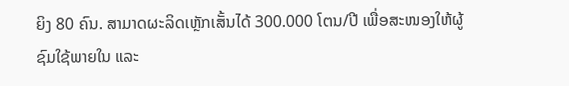ຍິງ 80 ຄົນ. ສາມາດຜະລິດເຫຼັກເສັ້ນໄດ້ 300.000 ໂຕນ/ປີ ເພື່ອສະໜອງໃຫ້ຜູ້ຊົມໃຊ້ພາຍໃນ ແລະ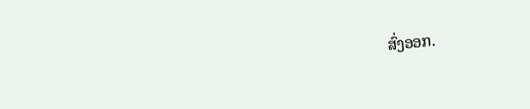ສົ່ງອອກ.